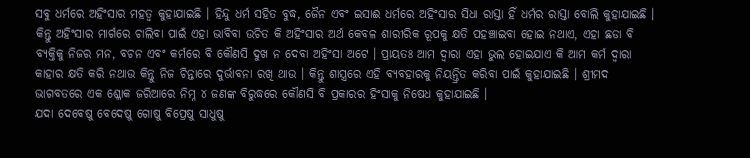ସବୁ ଧର୍ମରେ ଅହିଂସାର ମହତ୍ଵ କୁହାଯାଇଛି । ହିନ୍ଦୁ ଧର୍ମ ସହିତ ବୁଦ୍ଧ, ଜୈନ ଏବଂ ଇସାଈ ଧର୍ମରେ ଅହିଂସାର ସିଧା ରାସ୍ତା ହିଁ ଧର୍ମର ରାସ୍ତା ବୋଲି କୁହାଯାଇଛି । କିନ୍ତୁ ଅହିଂସାର ମାର୍ଗରେ ଚାଲିବା ପାଇଁ ଏହା ଭାବିବା ଉଚିତ କି ଅହିଂସାର ଅର୍ଥ କେବଳ ଶାରୀରିକ ରୂପକୁ କ୍ଷତି ପହଞ୍ଚାଇବା ହୋଇ ନଥାଏ, ଏହା ଛଡା ବି ବ୍ୟକ୍ତିକୁ ନିଜର ମନ, ବଚନ ଏବଂ କର୍ମରେ ବି କୌଣସି ଦୁଖ ନ ଦେବା ଅହିଂସା ଅଟେ । ପ୍ରାୟତଃ ଆମ ଦ୍ଵାରା ଏହା ଭୁଲ ହୋଇଯାଏ କି ଆମ କର୍ମ ଦ୍ଵାରା କାହାର କ୍ଷତି କରି ନଥାଉ କିନ୍ତୁ ନିଜ ଚିନ୍ତାରେ ଦୁର୍ଭାବନା ରଖି ଥାଉ । କିନ୍ତୁ ଶାସ୍ତ୍ରରେ ଏହି ବ୍ୟବହାରକୁ ନିୟନ୍ତ୍ରିତ କରିବା ପାଇଁ କୁହାଯାଇଛି । ଶ୍ରୀମଦ ଭାଗବତରେ ଏକ ଶ୍ଳୋକ ଜରିଆରେ ନିମ୍ନ ୪ ଜଣଙ୍କ ବିରୁଦ୍ଧରେ କୌଣସି ବି ପ୍ରକାରର ହିଂସାକୁ ନିଷେଧ କୁହାଯାଇଛି ।
ଯଦା ଦେବେଷୁ ବେଦେଷୁ ଗୋଷୁ ବିପ୍ରେଷୁ ସାଧୁଷୁ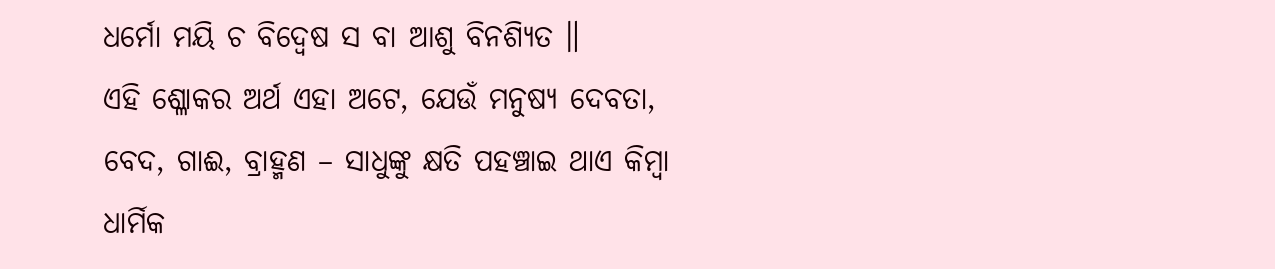ଧର୍ମୋ ମୟି ଚ ବିଦ୍ୱେଷ ସ ବା ଆଶୁ ବିନଶ୍ୟିତ ॥
ଏହି ଶ୍ଳୋକର ଅର୍ଥ ଏହା ଅଟେ, ଯେଉଁ ମନୁଷ୍ୟ ଦେବତା, ବେଦ, ଗାଈ, ବ୍ରାହ୍ମଣ – ସାଧୁଙ୍କୁ କ୍ଷତି ପହଞ୍ଚାଇ ଥାଏ କିମ୍ବା ଧାର୍ମିକ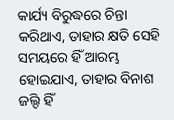କାର୍ଯ୍ୟ ବିରୁଦ୍ଧରେ ଚିନ୍ତା କରିଥାଏ, ତାହାର କ୍ଷତି ସେହି ସମୟରେ ହିଁ ଆରମ୍ଭ ହୋଇଯାଏ, ତାହାର ବିନାଶ ଜଲ୍ଦି ହିଁ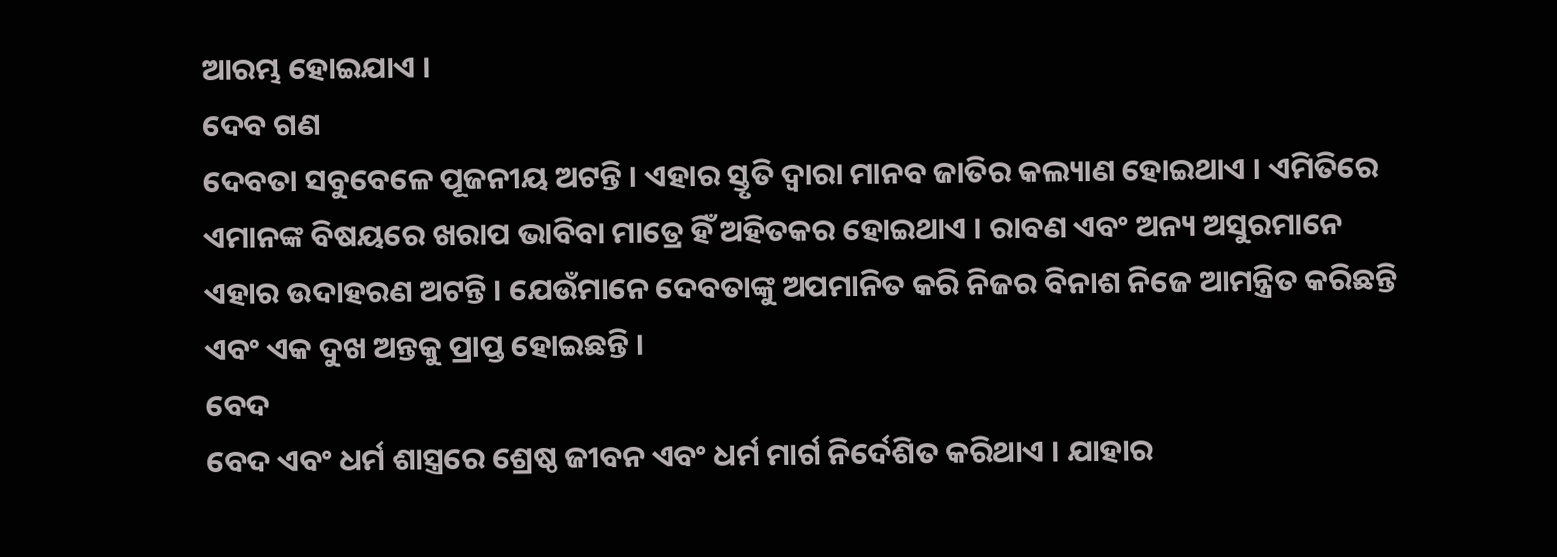ଆରମ୍ଭ ହୋଇଯାଏ ।
ଦେବ ଗଣ
ଦେବତା ସବୁବେଳେ ପୂଜନୀୟ ଅଟନ୍ତି । ଏହାର ସ୍ତୃତି ଦ୍ଵାରା ମାନବ ଜାତିର କଲ୍ୟାଣ ହୋଇଥାଏ । ଏମିତିରେ ଏମାନଙ୍କ ବିଷୟରେ ଖରାପ ଭାବିବା ମାତ୍ରେ ହିଁ ଅହିତକର ହୋଇଥାଏ । ରାବଣ ଏବଂ ଅନ୍ୟ ଅସୁରମାନେ ଏହାର ଉଦାହରଣ ଅଟନ୍ତି । ଯେଉଁମାନେ ଦେବତାଙ୍କୁ ଅପମାନିତ କରି ନିଜର ବିନାଶ ନିଜେ ଆମନ୍ତ୍ରିତ କରିଛନ୍ତି ଏବଂ ଏକ ଦୁଖ ଅନ୍ତକୁ ପ୍ରାପ୍ତ ହୋଇଛନ୍ତି ।
ବେଦ
ବେଦ ଏବଂ ଧର୍ମ ଶାସ୍ତ୍ରରେ ଶ୍ରେଷ୍ଠ ଜୀବନ ଏବଂ ଧର୍ମ ମାର୍ଗ ନିର୍ଦେଶିତ କରିଥାଏ । ଯାହାର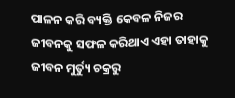ପାଳନ କରି ବ୍ୟକ୍ତି କେବଳ ନିଜର ଜୀବନକୁ ସଫଳ କରିଥାଏ ଏହା ତାହାକୁ ଜୀବନ ମୁର୍ତ୍ୟୁ ଚକ୍ରରୁ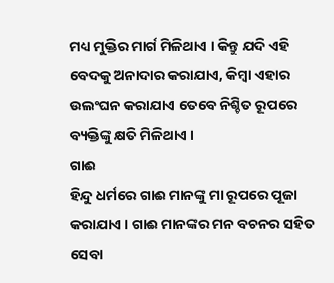ମଧ୍ୟ ମୁକ୍ତିର ମାର୍ଗ ମିଳିଥାଏ । କିନ୍ତୁ ଯଦି ଏହି ବେଦକୁ ଅନାଦାର କରାଯାଏ, କିମ୍ବା ଏହାର ଉଲଂଘନ କରାଯାଏ ତେବେ ନିଶ୍ଚିତ ରୂପରେ ବ୍ୟକ୍ତିଙ୍କୁ କ୍ଷତି ମିଳିଥାଏ ।
ଗାଈ
ହିନ୍ଦୁ ଧର୍ମରେ ଗାଈ ମାନଙ୍କୁ ମା ରୂପରେ ପୂଜା କରାଯାଏ । ଗାଈ ମାନଙ୍କର ମନ ବଚନର ସହିତ ସେବା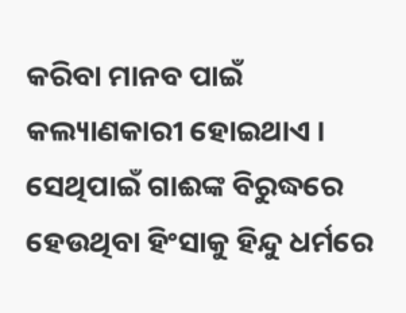କରିବା ମାନବ ପାଇଁ କଲ୍ୟାଣକାରୀ ହୋଇଥାଏ । ସେଥିପାଇଁ ଗାଈଙ୍କ ବିରୁଦ୍ଧରେ ହେଉଥିବା ହିଂସାକୁ ହିନ୍ଦୁ ଧର୍ମରେ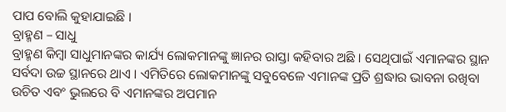ପାପ ବୋଲି କୁହାଯାଇଛି ।
ବ୍ରାହ୍ମଣ – ସାଧୁ
ବ୍ରାହ୍ମଣ କିମ୍ବା ସାଧୁମାନଙ୍କର କାର୍ଯ୍ୟ ଲୋକମାନଙ୍କୁ ଜ୍ଞାନର ରାସ୍ତା କହିବାର ଅଛି । ସେଥିପାଇଁ ଏମାନଙ୍କର ସ୍ଥାନ ସର୍ବଦା ଉଚ୍ଚ ସ୍ଥାନରେ ଥାଏ । ଏମିତିରେ ଲୋକମାନଙ୍କୁ ସବୁବେଳେ ଏମାନଙ୍କ ପ୍ରତି ଶ୍ରଦ୍ଧାର ଭାବନା ରଖିବା ଉଚିତ ଏବଂ ଭୁଲରେ ବି ଏମାନଙ୍କର ଅପମାନ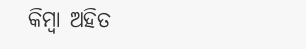କିମ୍ବା ଅହିତ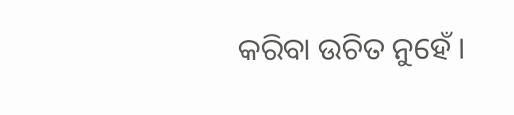କରିବା ଉଚିତ ନୁହେଁ ।